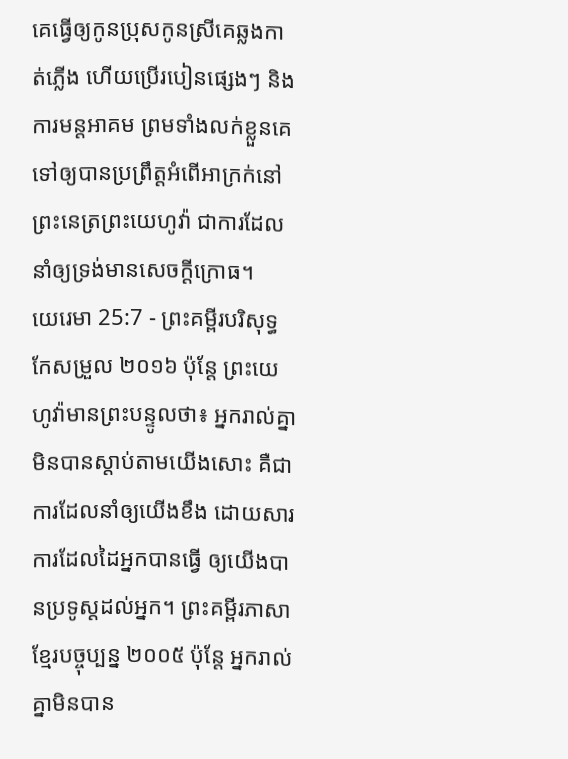គេធ្វើឲ្យកូនប្រុសកូនស្រីគេឆ្លងកាត់ភ្លើង ហើយប្រើរបៀនផ្សេងៗ និងការមន្តអាគម ព្រមទាំងលក់ខ្លួនគេទៅឲ្យបានប្រព្រឹត្តអំពើអាក្រក់នៅព្រះនេត្រព្រះយេហូវ៉ា ជាការដែលនាំឲ្យទ្រង់មានសេចក្ដីក្រោធ។
យេរេមា 25:7 - ព្រះគម្ពីរបរិសុទ្ធកែសម្រួល ២០១៦ ប៉ុន្តែ ព្រះយេហូវ៉ាមានព្រះបន្ទូលថា៖ អ្នករាល់គ្នាមិនបានស្តាប់តាមយើងសោះ គឺជាការដែលនាំឲ្យយើងខឹង ដោយសារការដែលដៃអ្នកបានធ្វើ ឲ្យយើងបានប្រទូស្តដល់អ្នក។ ព្រះគម្ពីរភាសាខ្មែរបច្ចុប្បន្ន ២០០៥ ប៉ុន្តែ អ្នករាល់គ្នាមិនបាន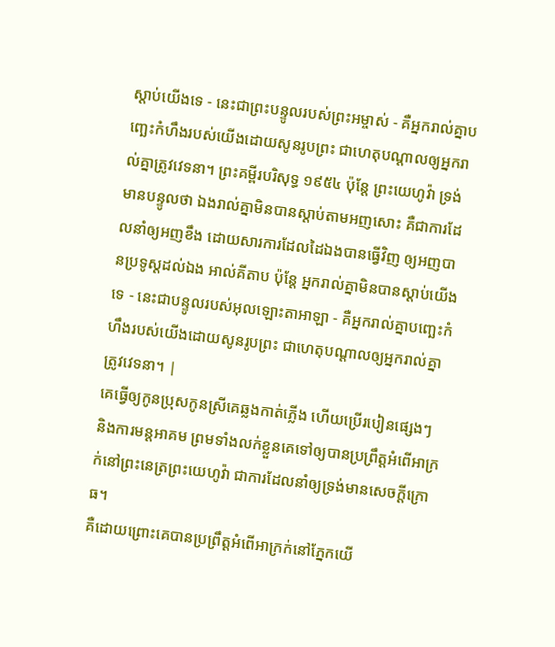ស្ដាប់យើងទេ - នេះជាព្រះបន្ទូលរបស់ព្រះអម្ចាស់ - គឺអ្នករាល់គ្នាបញ្ឆេះកំហឹងរបស់យើងដោយសូនរូបព្រះ ជាហេតុបណ្ដាលឲ្យអ្នករាល់គ្នាត្រូវវេទនា។ ព្រះគម្ពីរបរិសុទ្ធ ១៩៥៤ ប៉ុន្តែ ព្រះយេហូវ៉ា ទ្រង់មានបន្ទូលថា ឯងរាល់គ្នាមិនបានស្តាប់តាមអញសោះ គឺជាការដែលនាំឲ្យអញខឹង ដោយសារការដែលដៃឯងបានធ្វើវិញ ឲ្យអញបានប្រទូស្តដល់ឯង អាល់គីតាប ប៉ុន្តែ អ្នករាល់គ្នាមិនបានស្ដាប់យើងទេ - នេះជាបន្ទូលរបស់អុលឡោះតាអាឡា - គឺអ្នករាល់គ្នាបញ្ឆេះកំហឹងរបស់យើងដោយសូនរូបព្រះ ជាហេតុបណ្ដាលឲ្យអ្នករាល់គ្នាត្រូវវេទនា។ |
គេធ្វើឲ្យកូនប្រុសកូនស្រីគេឆ្លងកាត់ភ្លើង ហើយប្រើរបៀនផ្សេងៗ និងការមន្តអាគម ព្រមទាំងលក់ខ្លួនគេទៅឲ្យបានប្រព្រឹត្តអំពើអាក្រក់នៅព្រះនេត្រព្រះយេហូវ៉ា ជាការដែលនាំឲ្យទ្រង់មានសេចក្ដីក្រោធ។
គឺដោយព្រោះគេបានប្រព្រឹត្តអំពើអាក្រក់នៅភ្នែកយើ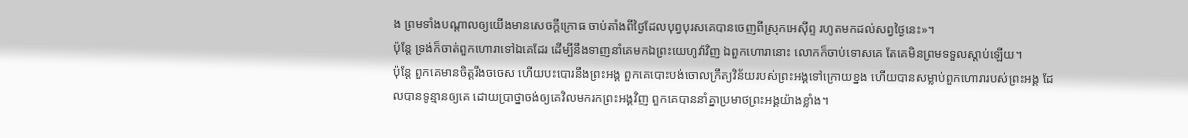ង ព្រមទាំងបណ្ដាលឲ្យយើងមានសេចក្ដីក្រោធ ចាប់តាំងពីថ្ងៃដែលបុព្វបុរសគេបានចេញពីស្រុកអេស៊ីព្ទ រហូតមកដល់សព្វថ្ងៃនេះ»។
ប៉ុន្តែ ទ្រង់ក៏ចាត់ពួកហោរាទៅឯគេដែរ ដើម្បីនឹងទាញនាំគេមកឯព្រះយេហូវ៉ាវិញ ឯពួកហោរានោះ លោកក៏ចាប់ទោសគេ តែគេមិនព្រមទទួលស្តាប់ឡើយ។
ប៉ុន្តែ ពួកគេមានចិត្តរឹងចចេស ហើយបះបោរនឹងព្រះអង្គ ពួកគេបោះបង់ចោលក្រឹត្យវិន័យរបស់ព្រះអង្គទៅក្រោយខ្នង ហើយបានសម្លាប់ពួកហោរារបស់ព្រះអង្គ ដែលបានទូន្មានឲ្យគេ ដោយប្រាថ្នាចង់ឲ្យគេវិលមករកព្រះអង្គវិញ ពួកគេបាននាំគ្នាប្រមាថព្រះអង្គយ៉ាងខ្លាំង។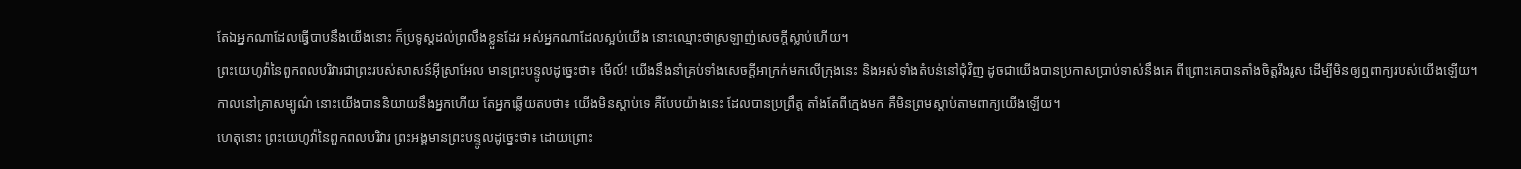តែឯអ្នកណាដែលធ្វើបាបនឹងយើងនោះ ក៏ប្រទូស្តដល់ព្រលឹងខ្លួនដែរ អស់អ្នកណាដែលស្អប់យើង នោះឈ្មោះថាស្រឡាញ់សេចក្ដីស្លាប់ហើយ។
ព្រះយេហូវ៉ានៃពួកពលបរិវារជាព្រះរបស់សាសន៍អ៊ីស្រាអែល មានព្រះបន្ទូលដូច្នេះថា៖ មើល៍! យើងនឹងនាំគ្រប់ទាំងសេចក្ដីអាក្រក់មកលើក្រុងនេះ និងអស់ទាំងតំបន់នៅជុំវិញ ដូចជាយើងបានប្រកាសប្រាប់ទាស់នឹងគេ ពីព្រោះគេបានតាំងចិត្តរឹងរូស ដើម្បីមិនឲ្យឮពាក្យរបស់យើងឡើយ។
កាលនៅគ្រាសម្បូណ៌ នោះយើងបាននិយាយនឹងអ្នកហើយ តែអ្នកឆ្លើយតបថា៖ យើងមិនស្តាប់ទេ គឺបែបយ៉ាងនេះ ដែលបានប្រព្រឹត្ត តាំងតែពីក្មេងមក គឺមិនព្រមស្តាប់តាមពាក្យយើងឡើយ។
ហេតុនោះ ព្រះយេហូវ៉ានៃពួកពលបរិវារ ព្រះអង្គមានព្រះបន្ទូលដូច្នេះថា៖ ដោយព្រោះ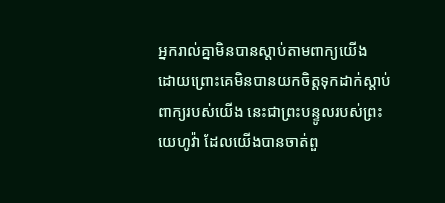អ្នករាល់គ្នាមិនបានស្តាប់តាមពាក្យយើង
ដោយព្រោះគេមិនបានយកចិត្តទុកដាក់ស្តាប់ពាក្យរបស់យើង នេះជាព្រះបន្ទូលរបស់ព្រះយេហូវ៉ា ដែលយើងបានចាត់ពួ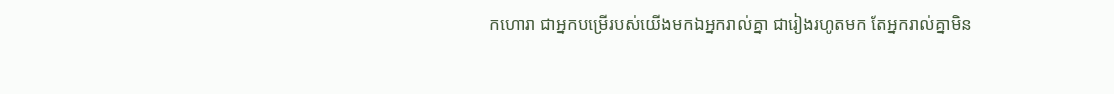កហោរា ជាអ្នកបម្រើរបស់យើងមកឯអ្នករាល់គ្នា ជារៀងរហូតមក តែអ្នករាល់គ្នាមិន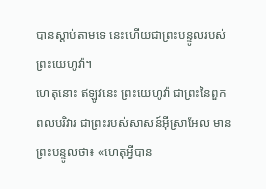បានស្តាប់តាមទេ នេះហើយជាព្រះបន្ទូលរបស់ព្រះយេហូវ៉ា។
ហេតុនោះ ឥឡូវនេះ ព្រះយេហូវ៉ា ជាព្រះនៃពួកពលបរិវារ ជាព្រះរបស់សាសន៍អ៊ីស្រាអែល មានព្រះបន្ទូលថា៖ «ហេតុអ្វីបាន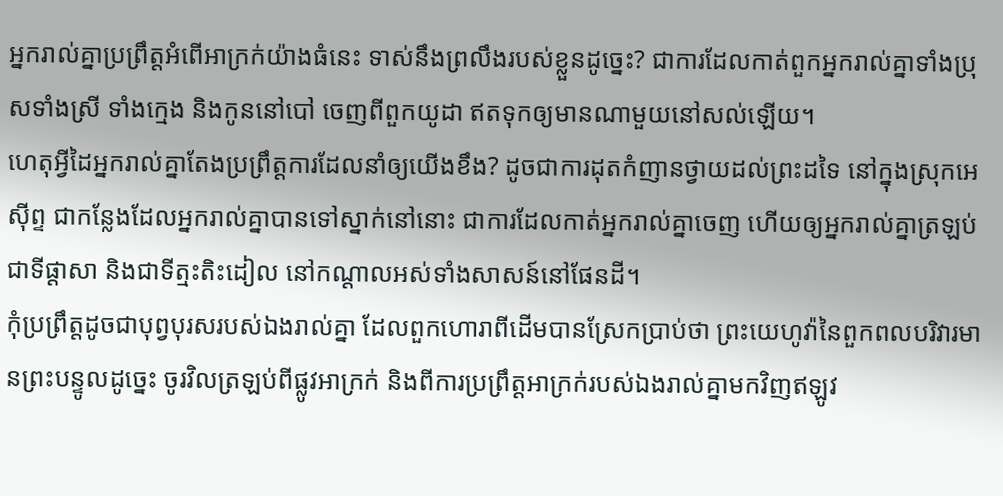អ្នករាល់គ្នាប្រព្រឹត្តអំពើអាក្រក់យ៉ាងធំនេះ ទាស់នឹងព្រលឹងរបស់ខ្លួនដូច្នេះ? ជាការដែលកាត់ពួកអ្នករាល់គ្នាទាំងប្រុសទាំងស្រី ទាំងក្មេង និងកូននៅបៅ ចេញពីពួកយូដា ឥតទុកឲ្យមានណាមួយនៅសល់ឡើយ។
ហេតុអ្វីដៃអ្នករាល់គ្នាតែងប្រព្រឹត្តការដែលនាំឲ្យយើងខឹង? ដូចជាការដុតកំញានថ្វាយដល់ព្រះដទៃ នៅក្នុងស្រុកអេស៊ីព្ទ ជាកន្លែងដែលអ្នករាល់គ្នាបានទៅស្នាក់នៅនោះ ជាការដែលកាត់អ្នករាល់គ្នាចេញ ហើយឲ្យអ្នករាល់គ្នាត្រឡប់ជាទីផ្ដាសា និងជាទីត្មះតិះដៀល នៅកណ្ដាលអស់ទាំងសាសន៍នៅផែនដី។
កុំប្រព្រឹត្តដូចជាបុព្វបុរសរបស់ឯងរាល់គ្នា ដែលពួកហោរាពីដើមបានស្រែកប្រាប់ថា ព្រះយេហូវ៉ានៃពួកពលបរិវារមានព្រះបន្ទូលដូច្នេះ ចូរវិលត្រឡប់ពីផ្លូវអាក្រក់ និងពីការប្រព្រឹត្ដអាក្រក់របស់ឯងរាល់គ្នាមកវិញឥឡូវ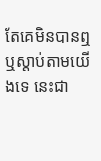តែគេមិនបានឮ ឬស្តាប់តាមយើងទេ នេះជា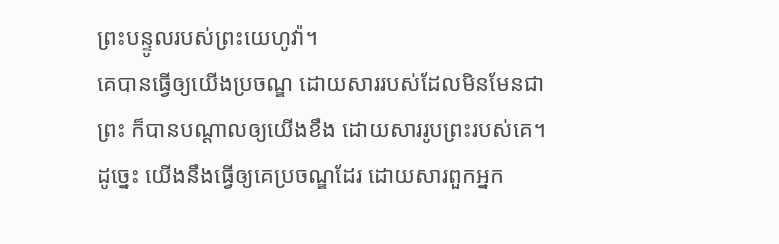ព្រះបន្ទូលរបស់ព្រះយេហូវ៉ា។
គេបានធ្វើឲ្យយើងប្រចណ្ឌ ដោយសាររបស់ដែលមិនមែនជាព្រះ ក៏បានបណ្ដាលឲ្យយើងខឹង ដោយសាររូបព្រះរបស់គេ។ ដូច្នេះ យើងនឹងធ្វើឲ្យគេប្រចណ្ឌដែរ ដោយសារពួកអ្នក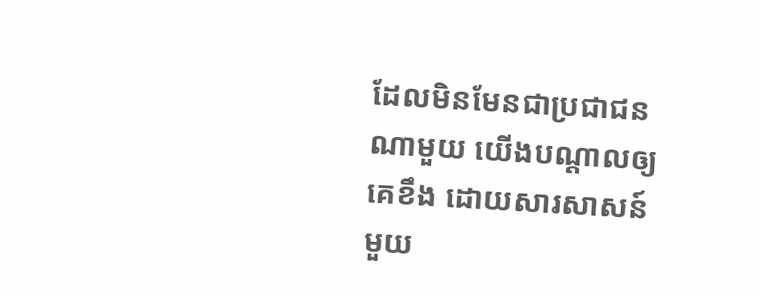ដែលមិនមែនជាប្រជាជនណាមួយ យើងបណ្ដាលឲ្យគេខឹង ដោយសារសាសន៍មួយ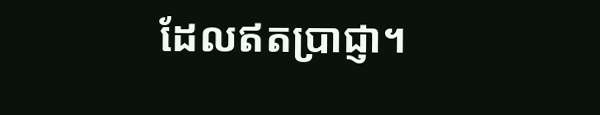ដែលឥតប្រាជ្ញា។